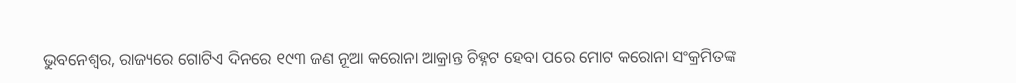ଭୁବନେଶ୍ୱର, ରାଜ୍ୟରେ ଗୋଟିଏ ଦିନରେ ୧୯୩ ଜଣ ନୂଆ କରୋନା ଆକ୍ରାନ୍ତ ଚିହ୍ନଟ ହେବା ପରେ ମୋଟ କରୋନା ସଂକ୍ରମିତଙ୍କ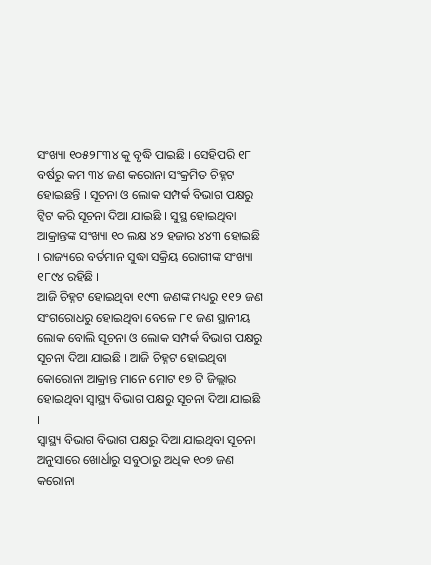ସଂଖ୍ୟା ୧୦୫୨୮୩୪ କୁ ବୃଦ୍ଧି ପାଇଛି । ସେହିପରି ୧୮ ବର୍ଷରୁ କମ ୩୪ ଜଣ କରୋନା ସଂକ୍ରମିତ ଚିହ୍ନଟ ହୋଇଛନ୍ତି । ସୂଚନା ଓ ଲୋକ ସମ୍ପର୍କ ବିଭାଗ ପକ୍ଷରୁ ଟ୍ୱିଟ କରି ସୂଚନା ଦିଆ ଯାଇଛି । ସୁସ୍ଥ ହୋଇଥିବା ଆକ୍ରାନ୍ତଙ୍କ ସଂଖ୍ୟା ୧୦ ଲକ୍ଷ ୪୨ ହଜାର ୪୪୩ ହୋଇଛି । ରାଜ୍ୟରେ ବର୍ତମାନ ସୁଦ୍ଧା ସକ୍ରିୟ ରୋଗୀଙ୍କ ସଂଖ୍ୟା ୧୮୯୪ ରହିଛି ।
ଆଜି ଚିହ୍ନଟ ହୋଇଥିବା ୧୯୩ ଜଣଙ୍କ ମଧ୍ୟରୁ ୧୧୨ ଜଣ ସଂଗରୋଧରୁ ହୋଇଥିବା ବେଳେ ୮୧ ଜଣ ସ୍ଥାନୀୟ ଲୋକ ବୋଲି ସୂଚନା ଓ ଲୋକ ସମ୍ପର୍କ ବିଭାଗ ପକ୍ଷରୁ ସୂଚନା ଦିଆ ଯାଇଛି । ଆଜି ଚିହ୍ନଟ ହୋଇଥିବା କୋରୋନା ଆକ୍ରାନ୍ତ ମାନେ ମୋଟ ୧୭ ଟି ଜିଲ୍ଲାର ହୋଇଥିବା ସ୍ୱାସ୍ଥ୍ୟ ବିଭାଗ ପକ୍ଷରୁ ସୂଚନା ଦିଆ ଯାଇଛି ।
ସ୍ୱାସ୍ଥ୍ୟ ବିଭାଗ ବିଭାଗ ପକ୍ଷରୁ ଦିଆ ଯାଇଥିବା ସୂଚନା ଅନୁସାରେ ଖୋର୍ଧାରୁ ସବୁଠାରୁ ଅଧିକ ୧୦୭ ଜଣ କରୋନା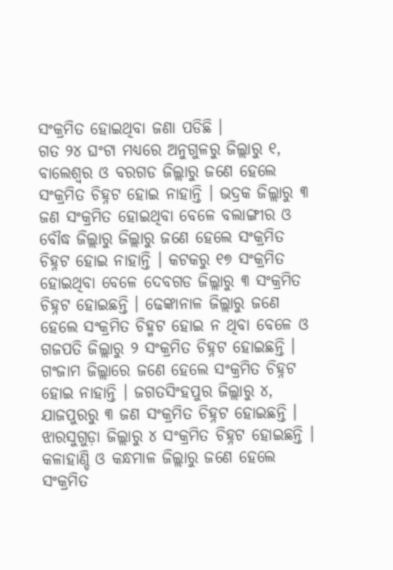ସଂକ୍ରମିତ ହୋଇଥିବା ଜଣା ପଡିଛି ।
ଗତ ୨୪ ଘଂଟା ମଧ୍ୟରେ ଅନୁଗୁଳରୁ ଜିଲ୍ଲାରୁ ୧, ବାଲେଶ୍ୱର ଓ ବରଗଡ ଜିଲ୍ଲାରୁ ଜଣେ ହେଲେ ସଂକ୍ରମିତ ଚିହ୍ନଟ ହୋଇ ନାହାନ୍ତି । ଭଦ୍ରକ ଜିଲ୍ଲାରୁ ୩ ଜଣ ସଂକ୍ରମିତ ହୋଇଥିବା ବେଳେ ବଲାଙ୍ଗୀର ଓ ବୌଦ୍ଧ ଜିଲ୍ଲାରୁ ଜିଲ୍ଲାରୁ ଜଣେ ହେଲେ ସଂକ୍ରମିତ ଚିହ୍ନଟ ହୋଇ ନାହାନ୍ତି । କଟକରୁ ୧୭ ସଂକ୍ରମିତ ହୋଇଥିବା ବେଳେ ଦେବଗଡ ଜିଲ୍ଲାରୁ ୩ ସଂକ୍ରମିତ ଚିହ୍ନଟ ହୋଇଛନ୍ତି । ଢେଙ୍କାନାଳ ଜିଲ୍ଲାରୁ ଜଣେ ହେଲେ ସଂକ୍ରମିତ ଚିହ୍ମଟ ହୋଇ ନ ଥିବା ବେଳେ ଓ ଗଜପତି ଜିଲ୍ଲାରୁ ୨ ସଂକ୍ରମିତ ଚିହ୍ନଟ ହୋଇଛନ୍ତି ।
ଗଂଜାମ ଜିଲ୍ଲାରେ ଜଣେ ହେଲେ ସଂକ୍ରମିତ ଚିହ୍ନଟ ହୋଇ ନାହାନ୍ତି । ଜଗତସିଂହପୁର ଜିଲ୍ଲାରୁ ୪, ଯାଜପୁରରୁ ୩ ଜଣ ସଂକ୍ରମିତ ଚିହ୍ନଟ ହୋଇଛନ୍ତି । ଝାରସୁଗୁଡ଼ା ଜିଲ୍ଲାରୁ ୪ ସଂକ୍ରମିତ ଚିହ୍ନଟ ହୋଇଛନ୍ତି । କଳାହାଣ୍ଡି ଓ କନ୍ଧମାଳ ଜିଲ୍ଲାରୁ ଜଣେ ହେଲେ ସଂକ୍ରମିତ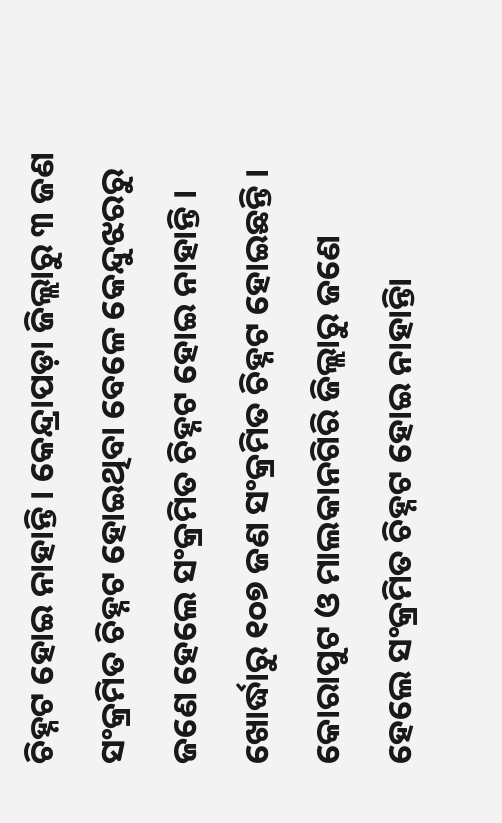ଚିହ୍ନଟ ହୋଇ ନାହାନ୍ତି । କେନ୍ଦ୍ରାପଡ଼ା ଜିଲ୍ଲାରୁ ୩ ଜଣ ସଂକ୍ରମିତ ଚିହ୍ନଟ ହୋଇଥିବା ବେଳେ କେନ୍ଦୁଝରରୁ ଜଣେ ହେଲେ ସଂକ୍ରମିତ ଚିହ୍ନଟ ହୋଇ ନାହାନ୍ତି ।
ଖୋର୍ଦ୍ଧାରୁ ୧୦୭ ଜଣ ସଂକ୍ରମିତ ଚିହ୍ନଟ ହୋଇଛନ୍ତି । କୋରାପୁଟ ଓ ମାଲକାନଗିରି ଜିଲ୍ଲାରୁ ଜଣେ ହେଲେ ସଂକ୍ରମିତ ଚିହ୍ନଟ ହୋଇ ନାହାନ୍ତିା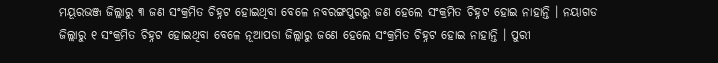ମୟୂରଭଞ୍ଜ ଜିଲ୍ଲାରୁ ୩ ଜଣ ସଂକ୍ରମିତ ଚିହ୍ନଟ ହୋଇଥିବା ବେଳେ ନବରଙ୍ଗପୁରରୁ ଜଣ ହେଲେ ସଂକ୍ରମିତ ଚିହ୍ନଟ ହୋଇ ନାହାନ୍ତି । ନୟାଗଡ ଜିଲ୍ଲାରୁ ୧ ସଂକ୍ରମିତ ଚିହ୍ନଟ ହୋଇଥିବା ବେଳେ ନୂଆପଡା ଜିଲ୍ଲାରୁ ଜଣେ ହେଲେ ସଂକ୍ରମିତ ଚିହ୍ନଟ ହୋଇ ନାହାନ୍ତି । ପୁରୀ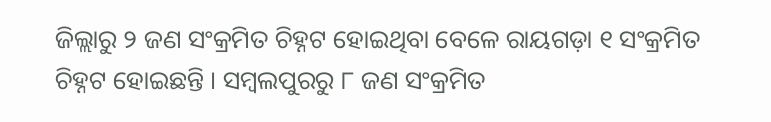ଜିଲ୍ଲାରୁ ୨ ଜଣ ସଂକ୍ରମିତ ଚିହ୍ନଟ ହୋଇଥିବା ବେଳେ ରାୟଗଡ଼ା ୧ ସଂକ୍ରମିତ ଚିହ୍ନଟ ହୋଇଛନ୍ତି । ସମ୍ବଲପୁରରୁ ୮ ଜଣ ସଂକ୍ରମିତ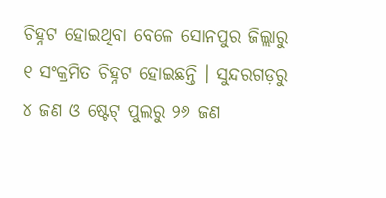ଚିହ୍ନଟ ହୋଇଥିବା ବେଳେ ସୋନପୁର ଜିଲ୍ଲାରୁ ୧ ସଂକ୍ରମିତ ଚିହ୍ନଟ ହୋଇଛନ୍ତି । ସୁନ୍ଦରଗଡ଼ରୁ ୪ ଜଣ ଓ ଷ୍ଟେଟ୍ ପୁଲରୁ ୨୬ ଜଣ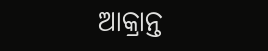ଆକ୍ରାନ୍ତ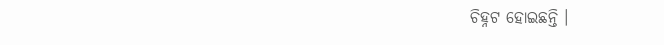ଚିହ୍ନଟ ହୋଇଛନ୍ତି ।